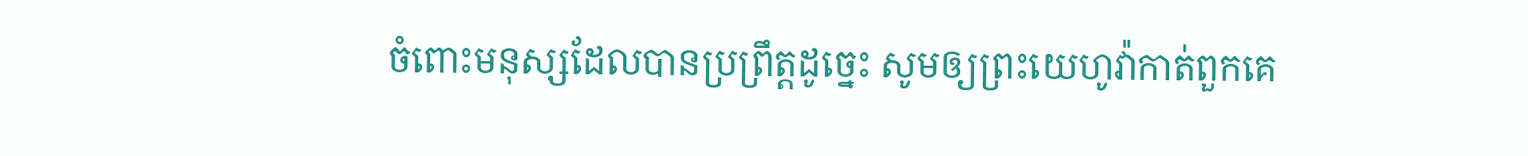ចំពោះមនុស្សដែលបានប្រព្រឹត្តដូច្នេះ សូមឲ្យព្រះយេហូវ៉ាកាត់ពួកគេ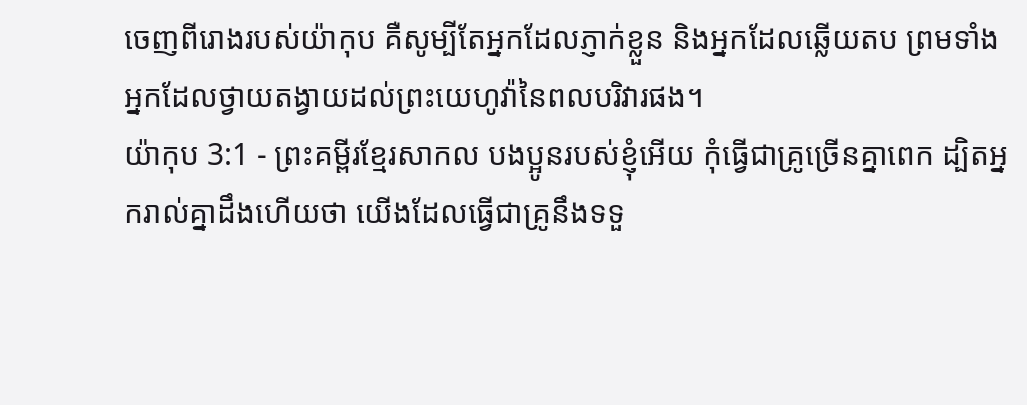ចេញពីរោងរបស់យ៉ាកុប គឺសូម្បីតែអ្នកដែលភ្ញាក់ខ្លួន និងអ្នកដែលឆ្លើយតប ព្រមទាំងអ្នកដែលថ្វាយតង្វាយដល់ព្រះយេហូវ៉ានៃពលបរិវារផង។
យ៉ាកុប 3:1 - ព្រះគម្ពីរខ្មែរសាកល បងប្អូនរបស់ខ្ញុំអើយ កុំធ្វើជាគ្រូច្រើនគ្នាពេក ដ្បិតអ្នករាល់គ្នាដឹងហើយថា យើងដែលធ្វើជាគ្រូនឹងទទួ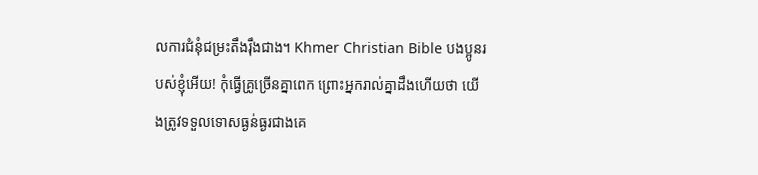លការជំនុំជម្រះតឹងរ៉ឹងជាង។ Khmer Christian Bible បងប្អូនរបស់ខ្ញុំអើយ! កុំធ្វើគ្រូច្រើនគ្នាពេក ព្រោះអ្នករាល់គ្នាដឹងហើយថា យើងត្រូវទទួលទោសធ្ងន់ធ្ងរជាងគេ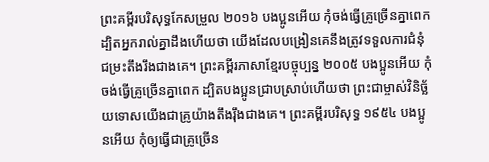ព្រះគម្ពីរបរិសុទ្ធកែសម្រួល ២០១៦ បងប្អូនអើយ កុំចង់ធ្វើគ្រូច្រើនគ្នាពេក ដ្បិតអ្នករាល់គ្នាដឹងហើយថា យើងដែលបង្រៀនគេនឹងត្រូវទទួលការជំនុំជម្រះតឹងរឹងជាងគេ។ ព្រះគម្ពីរភាសាខ្មែរបច្ចុប្បន្ន ២០០៥ បងប្អូនអើយ កុំចង់ធ្វើគ្រូច្រើនគ្នាពេក ដ្បិតបងប្អូនជ្រាបស្រាប់ហើយថា ព្រះជាម្ចាស់វិនិច្ឆ័យទោសយើងជាគ្រូយ៉ាងតឹងរ៉ឹងជាងគេ។ ព្រះគម្ពីរបរិសុទ្ធ ១៩៥៤ បងប្អូនអើយ កុំឲ្យធ្វើជាគ្រូច្រើន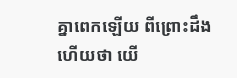គ្នាពេកឡើយ ពីព្រោះដឹងហើយថា យើ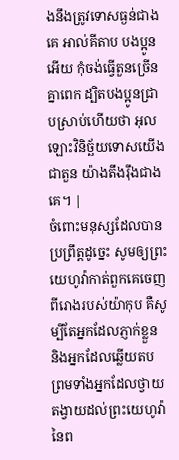ងនឹងត្រូវទោសធ្ងន់ជាងគេ អាល់គីតាប បងប្អូនអើយ កុំចង់ធ្វើតួនច្រើនគ្នាពេក ដ្បិតបងប្អូនជ្រាបស្រាប់ហើយថា អុលឡោះវិនិច្ឆ័យទោសយើងជាតួន យ៉ាងតឹងរ៉ឹងជាងគេ។ |
ចំពោះមនុស្សដែលបានប្រព្រឹត្តដូច្នេះ សូមឲ្យព្រះយេហូវ៉ាកាត់ពួកគេចេញពីរោងរបស់យ៉ាកុប គឺសូម្បីតែអ្នកដែលភ្ញាក់ខ្លួន និងអ្នកដែលឆ្លើយតប ព្រមទាំងអ្នកដែលថ្វាយតង្វាយដល់ព្រះយេហូវ៉ានៃព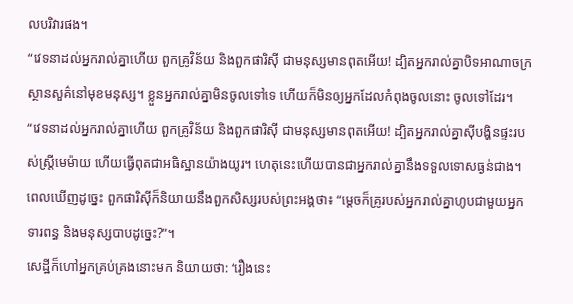លបរិវារផង។
“វេទនាដល់អ្នករាល់គ្នាហើយ ពួកគ្រូវិន័យ និងពួកផារិស៊ី ជាមនុស្សមានពុតអើយ! ដ្បិតអ្នករាល់គ្នាបិទអាណាចក្រស្ថានសួគ៌នៅមុខមនុស្ស។ ខ្លួនអ្នករាល់គ្នាមិនចូលទៅទេ ហើយក៏មិនឲ្យអ្នកដែលកំពុងចូលនោះ ចូលទៅដែរ។
“វេទនាដល់អ្នករាល់គ្នាហើយ ពួកគ្រូវិន័យ និងពួកផារិស៊ី ជាមនុស្សមានពុតអើយ! ដ្បិតអ្នករាល់គ្នាស៊ីបង្ហិនផ្ទះរបស់ស្ត្រីមេម៉ាយ ហើយធ្វើពុតជាអធិស្ឋានយ៉ាងយូរ។ ហេតុនេះហើយបានជាអ្នករាល់គ្នានឹងទទួលទោសធ្ងន់ជាង។
ពេលឃើញដូច្នេះ ពួកផារិស៊ីក៏និយាយនឹងពួកសិស្សរបស់ព្រះអង្គថា៖ “ម្ដេចក៏គ្រូរបស់អ្នករាល់គ្នាហូបជាមួយអ្នកទារពន្ធ និងមនុស្សបាបដូច្នេះ?”។
សេដ្ឋីក៏ហៅអ្នកគ្រប់គ្រងនោះមក និយាយថា: ‘រឿងនេះ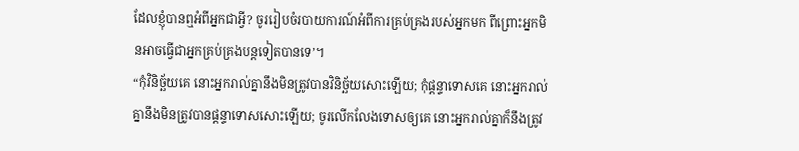ដែលខ្ញុំបានឮអំពីអ្នកជាអ្វី? ចូររៀបចំរបាយការណ៍អំពីការគ្រប់គ្រងរបស់អ្នកមក ពីព្រោះអ្នកមិនអាចធ្វើជាអ្នកគ្រប់គ្រងបន្តទៀតបានទេ’។
“កុំវិនិច្ឆ័យគេ នោះអ្នករាល់គ្នានឹងមិនត្រូវបានវិនិច្ឆ័យសោះឡើយ; កុំផ្ដន្ទាទោសគេ នោះអ្នករាល់គ្នានឹងមិនត្រូវបានផ្ដន្ទាទោសសោះឡើយ; ចូរលើកលែងទោសឲ្យគេ នោះអ្នករាល់គ្នាក៏នឹងត្រូវ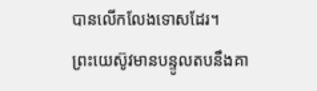បានលើកលែងទោសដែរ។
ព្រះយេស៊ូវមានបន្ទូលតបនឹងគា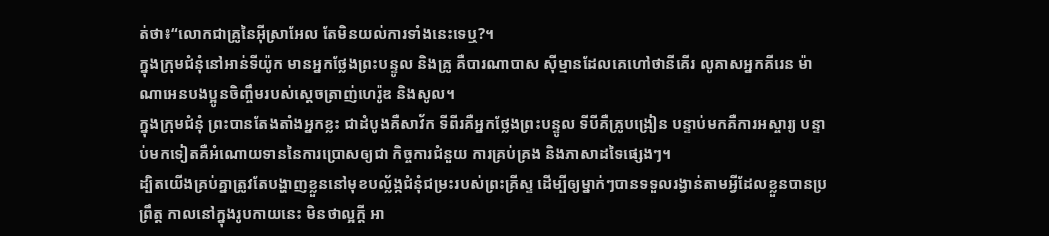ត់ថា៖“លោកជាគ្រូនៃអ៊ីស្រាអែល តែមិនយល់ការទាំងនេះទេឬ?។
ក្នុងក្រុមជំនុំនៅអាន់ទីយ៉ូក មានអ្នកថ្លែងព្រះបន្ទូល និងគ្រូ គឺបារណាបាស ស៊ីម្មានដែលគេហៅថានីគើរ លូគាសអ្នកគីរេន ម៉ាណាអេនបងប្អូនចិញ្ចឹមរបស់ស្ដេចត្រាញ់ហេរ៉ូឌ និងសូល។
ក្នុងក្រុមជំនុំ ព្រះបានតែងតាំងអ្នកខ្លះ ជាដំបូងគឺសាវ័ក ទីពីរគឺអ្នកថ្លែងព្រះបន្ទូល ទីបីគឺគ្រូបង្រៀន បន្ទាប់មកគឺការអស្ចារ្យ បន្ទាប់មកទៀតគឺអំណោយទាននៃការប្រោសឲ្យជា កិច្ចការជំនួយ ការគ្រប់គ្រង និងភាសាដទៃផ្សេងៗ។
ដ្បិតយើងគ្រប់គ្នាត្រូវតែបង្ហាញខ្លួននៅមុខបល្ល័ង្កជំនុំជម្រះរបស់ព្រះគ្រីស្ទ ដើម្បីឲ្យម្នាក់ៗបានទទួលរង្វាន់តាមអ្វីដែលខ្លួនបានប្រព្រឹត្ត កាលនៅក្នុងរូបកាយនេះ មិនថាល្អក្ដី អា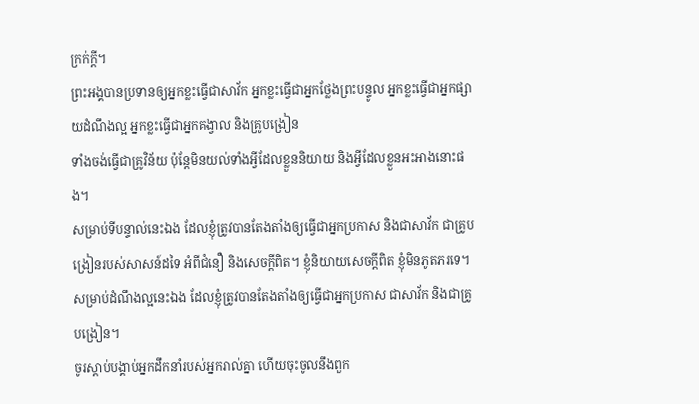ក្រក់ក្ដី។
ព្រះអង្គបានប្រទានឲ្យអ្នកខ្លះធ្វើជាសាវ័ក អ្នកខ្លះធ្វើជាអ្នកថ្លែងព្រះបន្ទូល អ្នកខ្លះធ្វើជាអ្នកផ្សាយដំណឹងល្អ អ្នកខ្លះធ្វើជាអ្នកគង្វាល និងគ្រូបង្រៀន
ទាំងចង់ធ្វើជាគ្រូវិន័យ ប៉ុន្តែមិនយល់ទាំងអ្វីដែលខ្លួននិយាយ និងអ្វីដែលខ្លួនអះអាងនោះផង។
សម្រាប់ទីបន្ទាល់នេះឯង ដែលខ្ញុំត្រូវបានតែងតាំងឲ្យធ្វើជាអ្នកប្រកាស និងជាសាវ័ក ជាគ្រូបង្រៀនរបស់សាសន៍ដទៃ អំពីជំនឿ និងសេចក្ដីពិត។ ខ្ញុំនិយាយសេចក្ដីពិត ខ្ញុំមិនភូតភរទេ។
សម្រាប់ដំណឹងល្អនេះឯង ដែលខ្ញុំត្រូវបានតែងតាំងឲ្យធ្វើជាអ្នកប្រកាស ជាសាវ័ក និងជាគ្រូបង្រៀន។
ចូរស្ដាប់បង្គាប់អ្នកដឹកនាំរបស់អ្នករាល់គ្នា ហើយចុះចូលនឹងពួក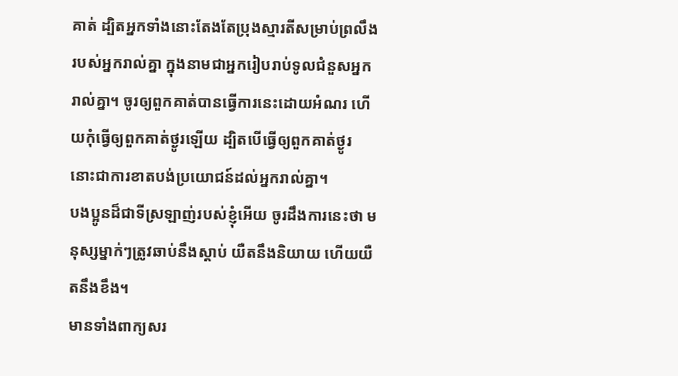គាត់ ដ្បិតអ្នកទាំងនោះតែងតែប្រុងស្មារតីសម្រាប់ព្រលឹងរបស់អ្នករាល់គ្នា ក្នុងនាមជាអ្នករៀបរាប់ទូលជំនួសអ្នករាល់គ្នា។ ចូរឲ្យពួកគាត់បានធ្វើការនេះដោយអំណរ ហើយកុំធ្វើឲ្យពួកគាត់ថ្ងូរឡើយ ដ្បិតបើធ្វើឲ្យពួកគាត់ថ្ងូរ នោះជាការខាតបង់ប្រយោជន៍ដល់អ្នករាល់គ្នា។
បងប្អូនដ៏ជាទីស្រឡាញ់របស់ខ្ញុំអើយ ចូរដឹងការនេះថា មនុស្សម្នាក់ៗត្រូវឆាប់នឹងស្ដាប់ យឺតនឹងនិយាយ ហើយយឺតនឹងខឹង។
មានទាំងពាក្យសរ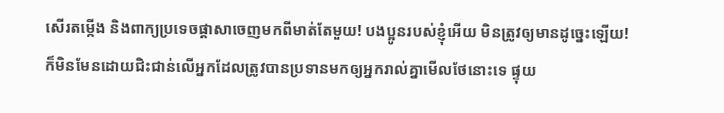សើរតម្កើង និងពាក្យប្រទេចផ្ដាសាចេញមកពីមាត់តែមួយ! បងប្អូនរបស់ខ្ញុំអើយ មិនត្រូវឲ្យមានដូច្នេះឡើយ!
ក៏មិនមែនដោយជិះជាន់លើអ្នកដែលត្រូវបានប្រទានមកឲ្យអ្នករាល់គ្នាមើលថែនោះទេ ផ្ទុយ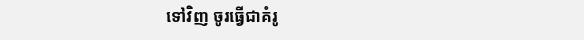ទៅវិញ ចូរធ្វើជាគំរូ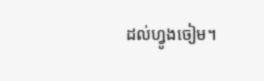ដល់ហ្វូងចៀម។